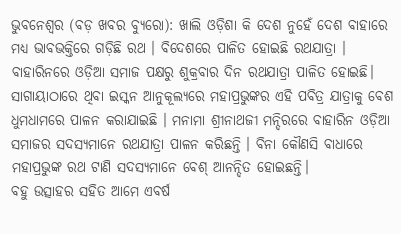ଭୁବନେଶ୍ୱର (ବଡ଼ ଖବର ବ୍ୟୁରୋ): ଖାଲି ଓଡ଼ିଶା କି ଦେଶ ନୁହେଁ ଦେଶ ବାହାରେ ମଧ୍ୟ ଭାବଭକ୍ତିରେ ଗଡ଼ିଛି ରଥ । ବିଦେଶରେ ପାଳିତ ହୋଇଛି ରଥଯାତ୍ରା । ବାହାରିନରେ ଓଡ଼ିଆ ସମାଜ ପକ୍ଷରୁ ଶୁକ୍ରବାର ଦିନ ରଥଯାତ୍ରା ପାଳିତ ହୋଇଛି। ସାଗାୟାଠାରେ ଥିବା ଇସ୍କନ ଆନୁକୂଲ୍ୟରେ ମହାପ୍ରଭୁଙ୍କର ଏହି ପବିତ୍ର ଯାତ୍ରାକୁ ବେଶ ଧୁମଧାମରେ ପାଳନ କରାଯାଇଛି । ମନାମା ଶ୍ରୀନାଥଜୀ ମନ୍ଦିରରେ ବାହାରିନ ଓଡ଼ିଆ ସମାଜର ସଦସ୍ୟମାନେ ରଥଯାତ୍ରା ପାଳନ କରିଛନ୍ତି । ବିନା କୌଣସି ବାଧାରେ ମହାପ୍ରଭୁଙ୍କ ରଥ ଟାଣି ସଦସ୍ୟମାନେ ବେଶ୍ ଆନନ୍ଦିତ ହୋଇଛନ୍ତି।
ବହୁ ଉତ୍ସାହର ସହିତ ଆମେ ଏବର୍ଷ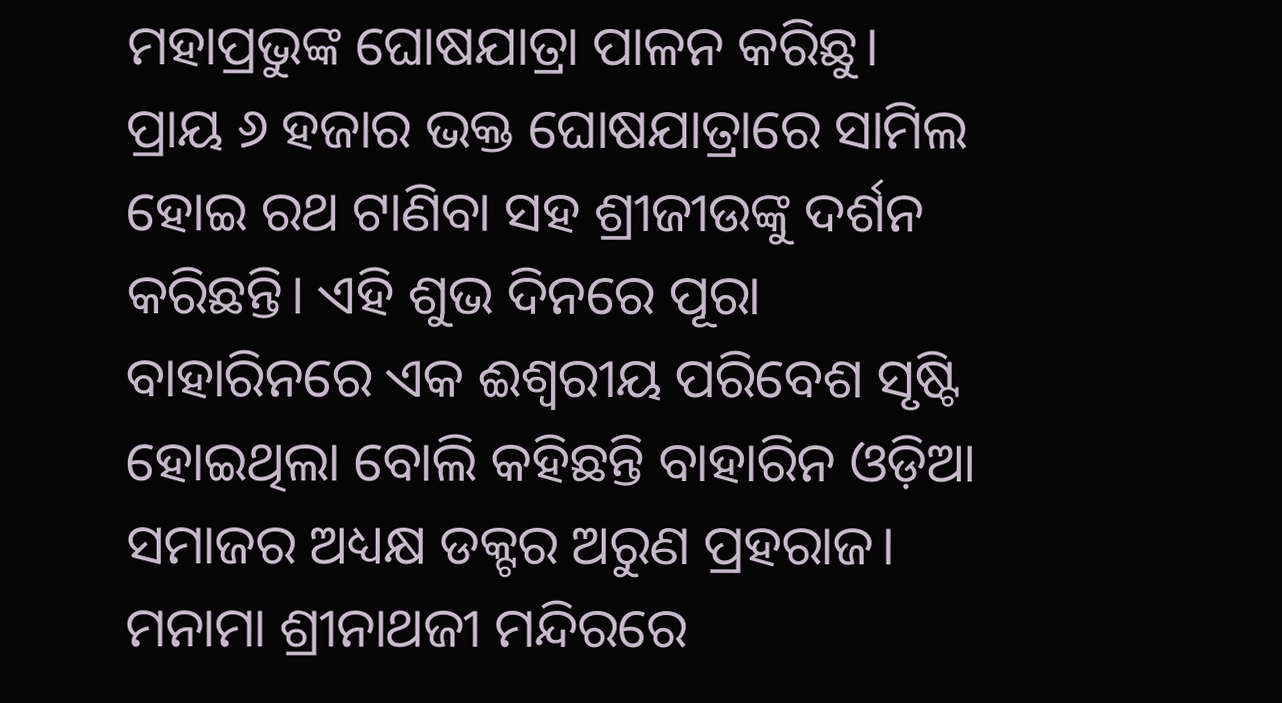ମହାପ୍ରଭୁଙ୍କ ଘୋଷଯାତ୍ରା ପାଳନ କରିଛୁ। ପ୍ରାୟ ୬ ହଜାର ଭକ୍ତ ଘୋଷଯାତ୍ରାରେ ସାମିଲ ହୋଇ ରଥ ଟାଣିବା ସହ ଶ୍ରୀଜୀଉଙ୍କୁ ଦର୍ଶନ କରିଛନ୍ତି। ଏହି ଶୁଭ ଦିନରେ ପୂରା ବାହାରିନରେ ଏକ ଈଶ୍ଵରୀୟ ପରିବେଶ ସୃଷ୍ଟି ହୋଇଥିଲା ବୋଲି କହିଛନ୍ତି ବାହାରିନ ଓଡ଼ିଆ ସମାଜର ଅଧ୍ୟକ୍ଷ ଡକ୍ଟର ଅରୁଣ ପ୍ରହରାଜ। ମନାମା ଶ୍ରୀନାଥଜୀ ମନ୍ଦିରରେ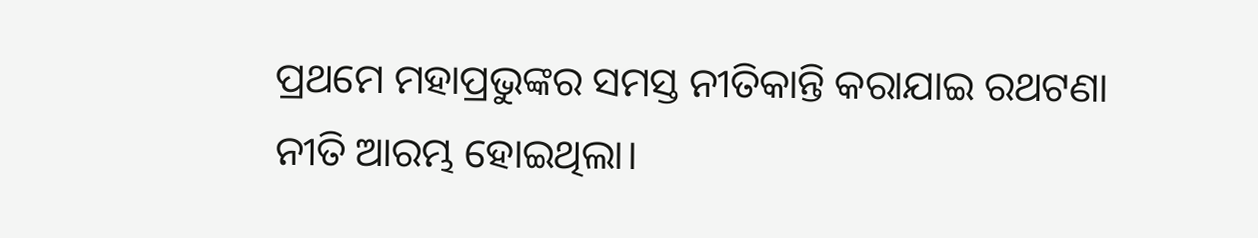ପ୍ରଥମେ ମହାପ୍ରଭୁଙ୍କର ସମସ୍ତ ନୀତିକାନ୍ତି କରାଯାଇ ରଥଟଣା ନୀତି ଆରମ୍ଭ ହୋଇଥିଲା।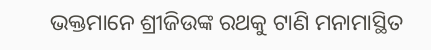ଭକ୍ତମାନେ ଶ୍ରୀଜିଉଙ୍କ ରଥକୁ ଟାଣି ମନାମାସ୍ଥିତ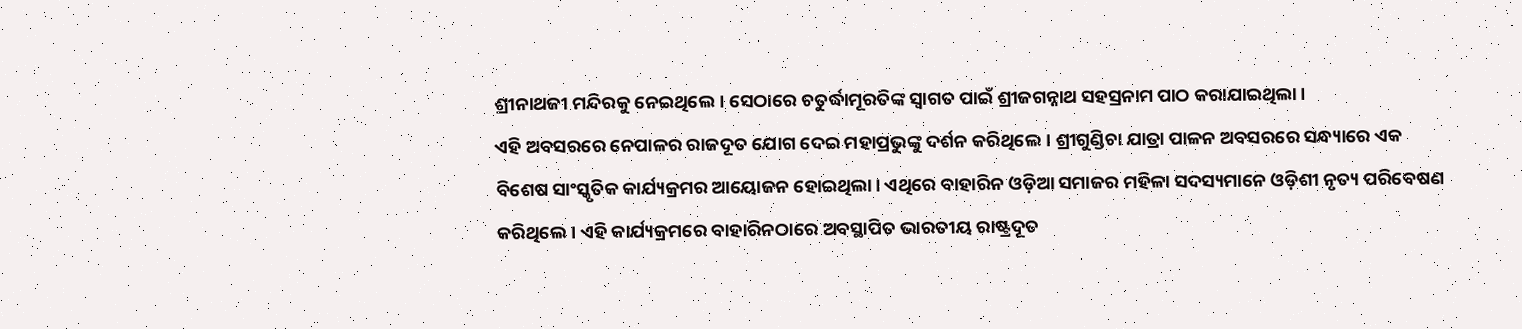ଶ୍ରୀନାଥଜୀ ମନ୍ଦିରକୁ ନେଇଥିଲେ। ସେଠାରେ ଚତୁର୍ଦ୍ଧାମୂରତିଙ୍କ ସ୍ଵାଗତ ପାଇଁ ଶ୍ରୀଜଗନ୍ନାଥ ସହସ୍ରନାମ ପାଠ କରାଯାଇଥିଲା।
ଏହି ଅବସରରେ ନେପାଳର ରାଜଦୂତ ଯୋଗ ଦେଇ ମହାପ୍ରଭୁଙ୍କୁ ଦର୍ଶନ କରିଥିଲେ। ଶ୍ରୀଗୁଣ୍ଡିଚା ଯାତ୍ରା ପାଳନ ଅବସରରେ ସନ୍ଧ୍ୟାରେ ଏକ ବିଶେଷ ସାଂସ୍କୃତିକ କାର୍ଯ୍ୟକ୍ରମର ଆୟୋଜନ ହୋଇଥିଲା। ଏଥିରେ ବାହାରିନ ଓଡ଼ିଆ ସମାଜର ମହିଳା ସଦସ୍ୟମାନେ ଓଡ଼ିଶୀ ନୃତ୍ୟ ପରିବେଷଣ କରିଥିଲେ। ଏହି କାର୍ଯ୍ୟକ୍ରମରେ ବାହାରିନଠାରେ ଅବସ୍ଥାପିତ ଭାରତୀୟ ରାଷ୍ଟ୍ରଦୂତ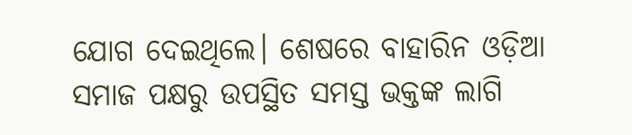ଯୋଗ ଦେଇଥିଲେ। ଶେଷରେ ବାହାରିନ ଓଡ଼ିଆ ସମାଜ ପକ୍ଷରୁ ଉପସ୍ଥିତ ସମସ୍ତ ଭକ୍ତଙ୍କ ଲାଗି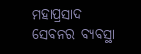ମହାପ୍ରସାଦ ସେବନର ବ୍ୟବସ୍ଥା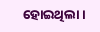ହୋଇଥିଲା।